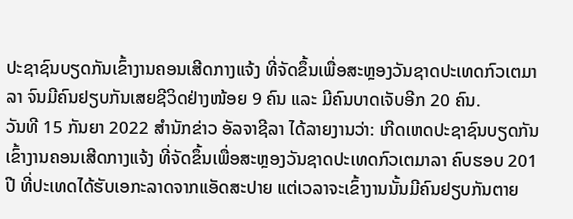ປະຊາຊົນບຽດກັນເຂົ້າງານຄອນເສີດກາງແຈ້ງ ທີ່ຈັດຂຶ້ນເພື່ອສະຫຼອງວັນຊາດປະເທດກົວເຕມາລາ ຈົນມີຄົນຢຽບກັນເສຍຊີວິດຢ່າງໜ້ອຍ 9 ຄົນ ແລະ ມີຄົນບາດເຈັບອີກ 20 ຄົນ.
ວັນທີ 15 ກັນຍາ 2022 ສຳນັກຂ່າວ ອັລຈາຊີລາ ໄດ້ລາຍງານວ່າ: ເກີດເຫດປະຊາຊົນບຽດກັນເຂົ້າງານຄອນເສີດກາງແຈ້ງ ທີ່ຈັດຂຶ້ນເພື່ອສະຫຼອງວັນຊາດປະເທດກົວເຕມາລາ ຄົບຮອບ 201 ປີ ທີ່ປະເທດໄດ້ຮັບເອກະລາດຈາກແອັດສະປາຍ ແຕ່ເວລາຈະເຂົ້າງານນັ້ນມີຄົນຢຽບກັນຕາຍ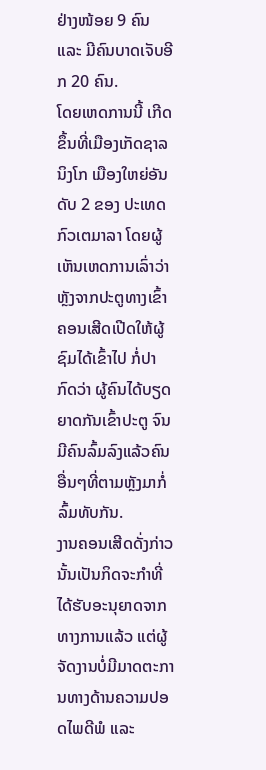ຢ່າງໜ້ອຍ 9 ຄົນ ແລະ ມີຄົນບາດເຈັບອີກ 20 ຄົນ.
ໂດຍເຫດການນີ້ ເກີດຂຶ້ນທີ່ເມືອງເກັດຊາລນິງໂກ ເມືອງໃຫຍ່ອັນດັບ 2 ຂອງ ປະເທດກົວເຕມາລາ ໂດຍຜູ້ເຫັນເຫດການເລົ່າວ່າ ຫຼັງຈາກປະຕູທາງເຂົ້າຄອນເສີດເປີດໃຫ້ຜູ້ຊົມໄດ້ເຂົ້າໄປ ກໍ່ປາກົດວ່າ ຜູ້ຄົນໄດ້ບຽດຍາດກັນເຂົ້າປະຕູ ຈົນມີຄົນລົ້ມລົງແລ້ວຄົນອື່ນໆທີ່ຕາມຫຼັງມາກໍ່ລົ້ມທັບກັນ.
ງານຄອນເສີດດັ່ງກ່າວນັ້ນເປັນກິດຈະກຳທີ່ໄດ້ຮັບອະນຸຍາດຈາກທາງການແລ້ວ ແຕ່ຜູ້ຈັດງານບໍ່ມີມາດຕະການທາງດ້ານຄວາມປອດໄພດີພໍ ແລະ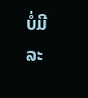ບໍ່ມີລະ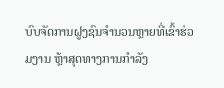ບົບຈັດການຝູງຊົນຈຳນວນຫຼາຍທີ່ເຂົ້າຮ່ວມງານ ຫຼ້າສຸດທາງການກຳລັງ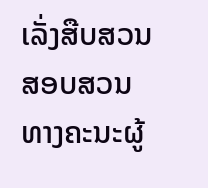ເລັ່ງສືບສວນສອບສວນທາງຄະນະຜູ້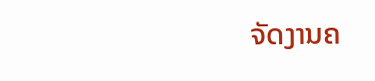ຈັດງານຄ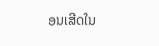ອນເສີດໃນ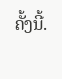ຄັ້ງນີ້.